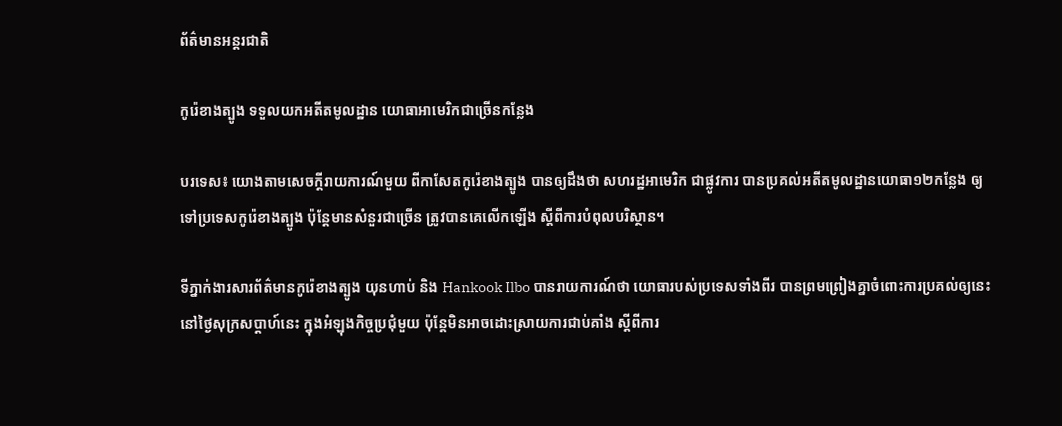ព័ត៌មានអន្តរជាតិ

កូរ៉េខាងត្បូង ទទួលយកអតីតមូលដ្ឋាន យោធាអាមេរិកជាច្រើនកន្លែង

បរទេស៖ យោងតាមសេចក្តីរាយការណ៍មួយ ពីកាសែតកូរ៉េខាងត្បូង បានឲ្យដឹងថា សហរដ្ឋអាមេរិក ជាផ្លូវការ បានប្រគល់អតីតមូលដ្ឋានយោធា១២កន្លែង ឲ្យទៅប្រទេសកូរ៉េខាងត្បូង ប៉ុន្តែមានសំនួរជាច្រើន ត្រូវបានគេលើកឡើង ស្តីពីការបំពុលបរិស្ថាន។

ទីភ្នាក់ងារសារព័ត៌មានកូរ៉េខាងត្បូង យុនហាប់ និង Hankook Ilbo បានរាយការណ៍ថា យោធារបស់ប្រទេសទាំងពីរ បានព្រមព្រៀងគ្នាចំពោះការប្រគល់ឲ្យនេះ នៅថ្ងៃសុក្រសប្ដាហ៍នេះ ក្នុងអំឡុងកិច្ចប្រជុំមួយ ប៉ុន្តែមិនអាចដោះស្រាយការជាប់គាំង ស្តីពីការ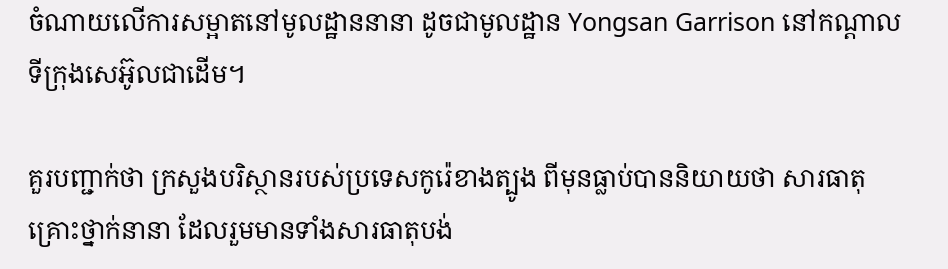ចំណាយលើការសម្អាតនៅមូលដ្ឋាននានា ដូចជាមូលដ្ឋាន Yongsan Garrison នៅកណ្ដាលទីក្រុងសេអ៊ូលជាដើម។

គួរបញ្ជាក់ថា ក្រសួងបរិស្ថានរបស់ប្រទេសកូរ៉េខាងត្បូង ពីមុនធ្លាប់បាននិយាយថា សារធាតុគ្រោះថ្នាក់នានា ដែលរួមមានទាំងសារធាតុបង់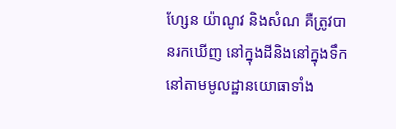ហ្សែន យ៉ាណូវ និងសំណ គឺត្រូវបានរកឃើញ នៅក្នុងដីនិងនៅក្នុងទឹក នៅតាមមូលដ្ឋានយោធាទាំង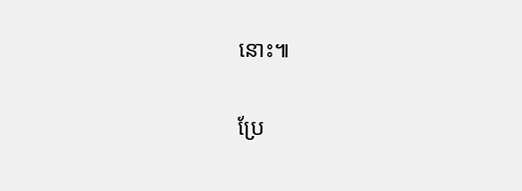នោះ៕

ប្រែ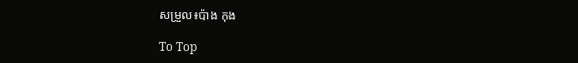សម្រួល៖ប៉ាង កុង

To Top